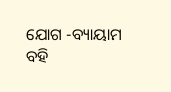ଯୋଗ -ବ୍ୟାୟାମ
ବହି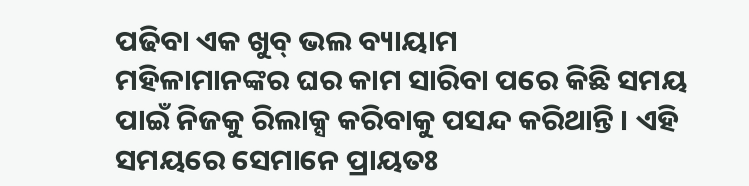ପଢିବା ଏକ ଖୁବ୍ ଭଲ ବ୍ୟାୟାମ
ମହିଳାମାନଙ୍କର ଘର କାମ ସାରିବା ପରେ କିଛି ସମୟ ପାଇଁ ନିଜକୁ ରିଲାକ୍ସ କରିବାକୁ ପସନ୍ଦ କରିଥାନ୍ତି । ଏହି ସମୟରେ ସେମାନେ ପ୍ରାୟତଃ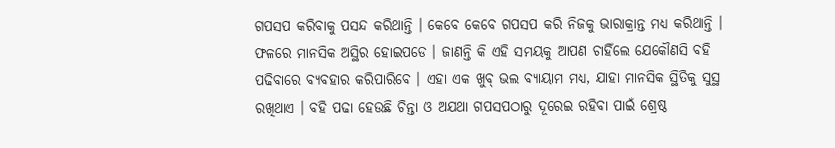ଗପସପ କରିବାକୁ ପସନ୍ଦ କରିଥାନ୍ତି । କେବେ କେବେ ଗପସପ କରି ନିଜକୁ ଭାରାକ୍ରାନ୍ତ ମଧ୍ୟ କରିଥାନ୍ତି । ଫଳରେ ମାନସିକ ଅସ୍ଥିର ହୋଇପଡେ । ଜାଣନ୍ତି କି ଏହି ସମୟକୁ ଆପଣ ଚାହିଁଲେ ଯେକୌଣସି ବହି ପଢିବାରେ ବ୍ୟବହାର କରିପାରିବେ । ଏହା ଏକ ଖୁବ୍ ଭଲ ବ୍ୟାୟାମ ମଧ୍ୟ, ଯାହା ମାନସିକ ସ୍ଥିତିକୁ ସୁସ୍ଥ ରଖିଥାଏ । ବହି ପଢା ହେଉଛି ଚିନ୍ତା ଓ ଅଯଥା ଗପସପଠାରୁ ଦୂରେଇ ରହିବା ପାଇଁ ଶ୍ରେଷ୍ଠ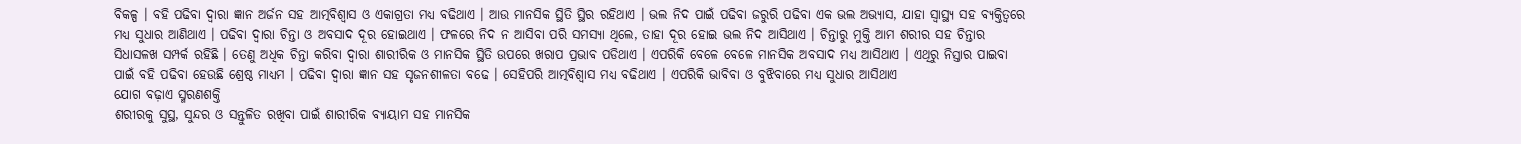ବିକଳ୍ପ । ବହି ପଢିବା ଦ୍ୱାରା ଜ୍ଞାନ ଅର୍ଜନ ସହ ଆତ୍ମବିଶ୍ୱାସ ଓ ଏକାଗ୍ରତା ମଧ୍ୟ ବଢିଥାଏ । ଆଉ ମାନସିକ ସ୍ଥିତି ସ୍ଥିର ରହିଥାଏ । ଭଲ ନିଦ ପାଇଁ ପଢିବା ଜରୁରି ପଢିବା ଏକ ଭଲ ଅଭ୍ୟାସ, ଯାହା ସ୍ୱାସ୍ଥ୍ୟ ସହ ବ୍ୟକ୍ତିତ୍ୱରେ ମଧ୍ୟ ସୁଧାର ଆଣିଥାଏ । ପଢିବା ଦ୍ୱାରା ଚିନ୍ତା ଓ ଅବସାଦ ଦୂର ହୋଇଥାଏ । ଫଳରେ ନିଦ ନ ଆସିବା ପରି ସମସ୍ୟା ଥିଲେ, ତାହା ଦୂର ହୋଇ ଭଲ ନିଦ ଆସିଥାଏ । ଚିନ୍ତାରୁ ମୁକ୍ତି ଆମ ଶରୀର ସହ ଚିନ୍ତାର ସିଧାସଳଖ ସମ୍ପର୍କ ରହିଛି । ତେଣୁ ଅଧିକ ଚିନ୍ତା କରିବା ଦ୍ୱାରା ଶାରୀରିକ ଓ ମାନସିକ ସ୍ଥିତି ଉପରେ ଖରାପ ପ୍ରଭାବ ପଡିଥାଏ । ଏପରିକି ବେଳେ ବେଳେ ମାନସିକ ଅବସାଦ ମଧ୍ୟ ଆସିଥାଏ । ଏଥିରୁ ନିସ୍ତାର ପାଇବା ପାଇଁ ବହି ପଢିବା ହେଉଛି ଶ୍ରେଷ୍ଠ ମାଧ୍ୟମ । ପଢିବା ଦ୍ୱାରା ଜ୍ଞାନ ସହ ସୃଜନଶୀଳତା ବଢେ । ସେହିପରି ଆତ୍ମବିଶ୍ୱାସ ମଧ୍ୟ ବଢିଥାଏ । ଏପରିକି ଭାବିବା ଓ ବୁଝିବାରେ ମଧ୍ୟ ସୁଧାର ଆସିଥାଏ
ଯୋଗ ବଢ଼ାଏ ସ୍ମରଣଶକ୍ତି
ଶରୀରକୁ ସୁସ୍ଥ, ସୁନ୍ଦର ଓ ସନ୍ତୁଳିତ ରଖିବା ପାଇଁ ଶାରୀରିକ ବ୍ୟାୟାମ ସହ ମାନସିକ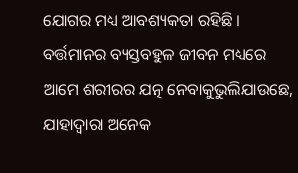ଯୋଗର ମଧ୍ୟ ଆବଶ୍ୟକତା ରହିଛି । ବର୍ତ୍ତମାନର ବ୍ୟସ୍ତବହୁଳ ଜୀବନ ମଧ୍ୟରେ ଆମେ ଶରୀରର ଯତ୍ନ ନେବାକୁଭୁଲିଯାଉଛେ, ଯାହାଦ୍ୱାରା ଅନେକ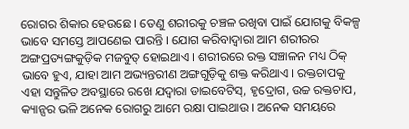ରୋଗର ଶିକାର ହେଉଛେ । ତେଣୁ ଶରୀରକୁ ଚଞ୍ଚଳ ରଖିବା ପାଇଁ ଯୋଗକୁ ବିକଳ୍ପ ଭାବେ ସମସ୍ତେ ଆପଣେଇ ପାରନ୍ତି । ଯୋଗ କରିବାଦ୍ୱାରା ଆମ ଶରୀରର ଅଙ୍ଗପ୍ରତ୍ୟଙ୍ଗକୁଡ଼ିକ ମଜବୁତ୍ ହୋଇଥାଏ । ଶରୀରରେ ରକ୍ତ ସଞ୍ଚାଳନ ମଧ୍ୟ ଠିକ୍ ଭାବେ ହୁଏ, ଯାହା ଆମ ଅଭ୍ୟନ୍ତରୀଣ ଅଙ୍ଗଗୁଡ଼ିକୁ ଶକ୍ତ କରିଥାଏ । ରକ୍ତଚାପକୁ ଏହା ସନ୍ତୁଳିତ ଅବସ୍ଥାରେ ରଖେ ଯଦ୍ୱାରା ଡାଇବେଟିସ୍, ହୃଦ୍ରୋଗ, ଉଚ୍ଚ ରକ୍ତଚାପ, କ୍ୟାନ୍ସର ଭଳି ଅନେକ ରୋଗରୁ ଆମେ ରକ୍ଷା ପାଇଥାଉ । ଅନେକ ସମୟରେ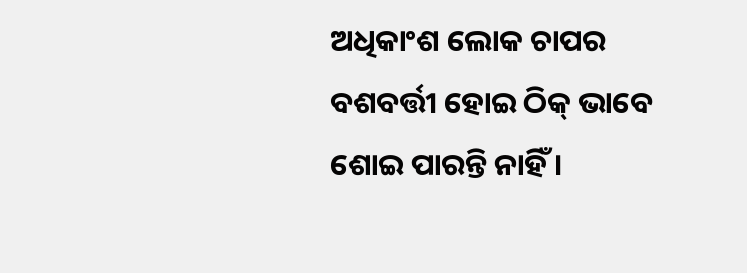ଅଧିକାଂଶ ଲୋକ ଚାପର ବଶବର୍ତ୍ତୀ ହୋଇ ଠିକ୍ ଭାବେ ଶୋଇ ପାରନ୍ତି ନାହିଁ ।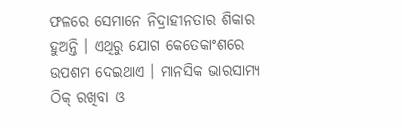ଫଳରେ ସେମାନେ ନିଦ୍ରାହୀନତାର ଶିକାର ହୁଅନ୍ତି । ଏଥିରୁ ଯୋଗ କେତେକାଂଶରେ ଉପଶମ ଦେଇଥାଏ । ମାନସିକ ଭାରସାମ୍ୟ ଠିକ୍ ରଖିବା ଓ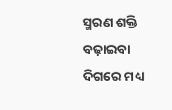ସ୍ମରଣ ଶକ୍ତି ବଢ଼ାଇବା ଦିଗରେ ମଧ୍ୟ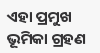ଏହା ପ୍ରମୁଖ ଭୂମିକା ଗ୍ରହଣ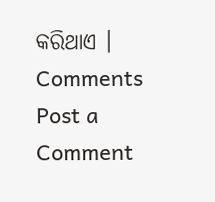କରିଥାଏ ।
Comments
Post a Comment